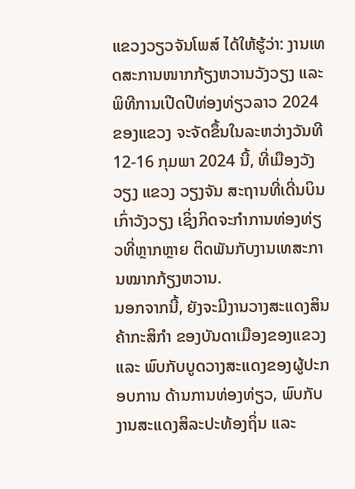ແຂວງວຽວຈັນໂພສ໌ ໄດ້ໃຫ້ຮູ້ວ່າ: ງານເທດສະການໜາກກ້ຽງຫວານວັງວຽງ ແລະ ພິທີການເປີດປີທ່ອງທ່ຽວລາວ 2024 ຂອງແຂວງ ຈະຈັດຂຶ້ນໃນລະຫວ່າງວັນທີ 12-16 ກຸມພາ 2024 ນີ້, ທີ່ເມືອງວັງວຽງ ແຂວງ ວຽງຈັນ ສະຖານທີ່ເດີ່ນບິນເກົ່າວັງວຽງ ເຊິ່ງກິດຈະກຳການທ່ອງທ່ຽວທີ່ຫຼາກຫຼາຍ ຕິດພັນກັບງານເທສະການໝາກກ້ຽງຫວານ.
ນອກຈາກນີ້, ຍັງຈະມີງານວາງສະແດງສິນຄ້າກະສິກຳ ຂອງບັນດາເມືອງຂອງແຂວງ ແລະ ພົບກັບບູດວາງສະແດງຂອງຜູ້ປະກອບການ ດ້ານການທ່ອງທ່ຽວ, ພົບກັບງານສະແດງສິລະປະທ້ອງຖິ່ນ ແລະ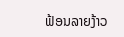ຟ້ອນລາຍງ້າວ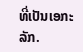ທີ່ເປັນເອກະລັກ.